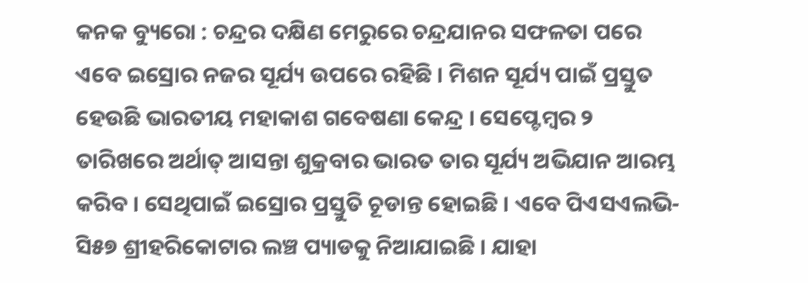କନକ ବ୍ୟୁରୋ : ଚନ୍ଦ୍ରର ଦକ୍ଷିଣ ମେରୁରେ ଚନ୍ଦ୍ରଯାନର ସଫଳତା ପରେ ଏବେ ଇସ୍ରୋର ନଜର ସୂର୍ଯ୍ୟ ଉପରେ ରହିଛି । ମିଶନ ସୂର୍ଯ୍ୟ ପାଇଁ ପ୍ରସ୍ତୁତ ହେଉଛି ଭାରତୀୟ ମହାକାଶ ଗବେଷଣା କେନ୍ଦ୍ର । ସେପ୍ଟେମ୍ବର ୨ ତାରିଖରେ ଅର୍ଥାତ୍ ଆସନ୍ତା ଶୁକ୍ରବାର ଭାରତ ତାର ସୂର୍ଯ୍ୟ ଅଭିଯାନ ଆରମ୍ଭ କରିବ । ସେଥିପାଇଁ ଇସ୍ରୋର ପ୍ରସ୍ତୁତି ଚୂଡାନ୍ତ ହୋଇଛି । ଏବେ ପିଏସଏଲଭି-ସି୫୭ ଶ୍ରୀହରିକୋଟାର ଲଞ୍ଚ ପ୍ୟାଡକୁ ନିଆଯାଇଛି । ଯାହା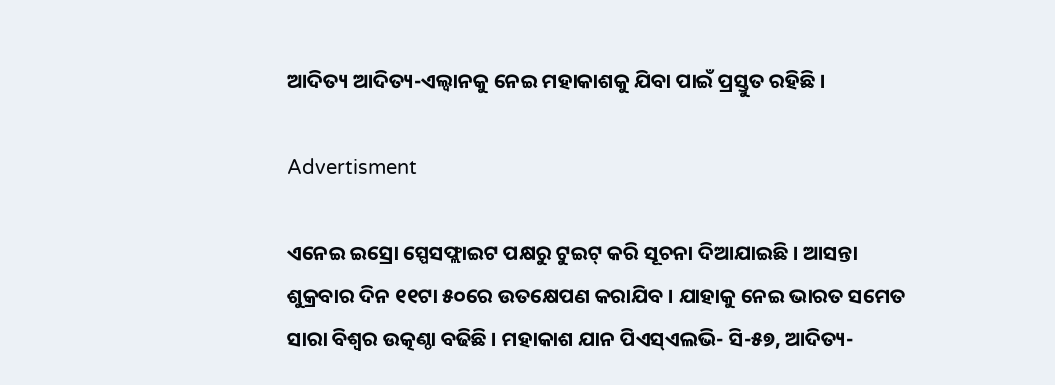ଆଦିତ୍ୟ ଆଦିତ୍ୟ-ଏଲ୍ୱାନକୁ ନେଇ ମହାକାଶକୁ ଯିବା ପାଇଁ ପ୍ରସ୍ତୁତ ରହିଛି ।

Advertisment

ଏନେଇ ଇସ୍ରୋ ସ୍ପେସଫ୍ଲାଇଟ ପକ୍ଷରୁ ଟୁଇଟ୍ କରି ସୂଚନା ଦିଆଯାଇଛି । ଆସନ୍ତା ଶୁକ୍ରବାର ଦିନ ୧୧ଟା ୫୦ରେ ଉତକ୍ଷେପଣ କରାଯିବ । ଯାହାକୁ ନେଇ ଭାରତ ସମେତ ସାରା ବିଶ୍ୱର ଉତ୍କଣ୍ଠା ବଢିଛି । ମହାକାଶ ଯାନ ପିଏସ୍ଏଲଭି- ସି-୫୭, ଆଦିତ୍ୟ-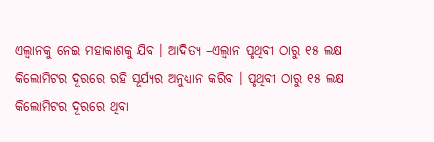ଏଲ୍ୱାନକୁ ନେଇ ମହାକାଶକୁ ଯିବ । ଆଦିତ୍ୟ –ଏଲ୍ୱାନ ପୃଥିବୀ ଠାରୁ ୧୫ ଲକ୍ଷ କିଲୋମିଟର ଦୂରରେ ରହି ସୂର୍ଯ୍ୟର ଅନୁଧ୍ୟାନ କରିବ । ପୃଥିବୀ ଠାରୁ ୧୫ ଲକ୍ଷ କିଲୋମିଟର ଦୂରରେ ଥିବା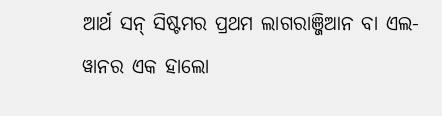ଆର୍ଥ ସନ୍ ସିଷ୍ଟମର ପ୍ରଥମ ଲାଗରାଞ୍ଜିଆନ ବା ଏଲ-ୱାନର ଏକ ହାଲୋ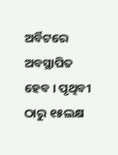ଅର୍ବିଟରେ ଅବସ୍ଥାପିତ ହେବ । ପୃଥିବୀ ଠାରୁ ୧୫ଲକ୍ଷ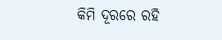କିମି ଦୂରରେ ରହି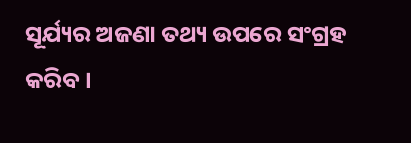ସୂର୍ଯ୍ୟର ଅଜଣା ତଥ୍ୟ ଉପରେ ସଂଗ୍ରହ କରିବ ।